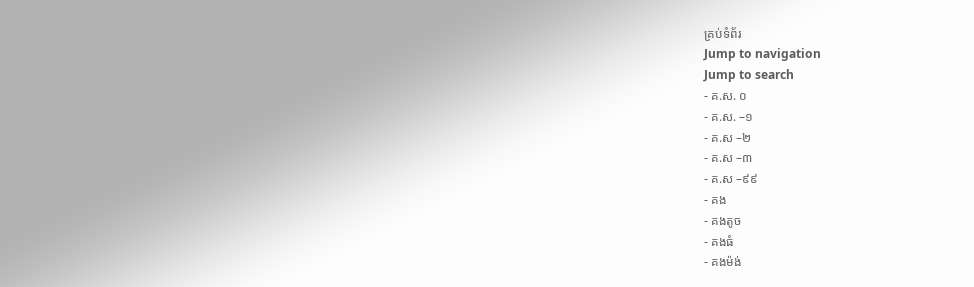គ្រប់ទំព័រ
Jump to navigation
Jump to search
- គ.ស. ០
- គ.ស. –១
- គ.ស –២
- គ.ស –៣
- គ.ស –៩៩
- គង
- គងតូច
- គងធំ
- គងម៉ង់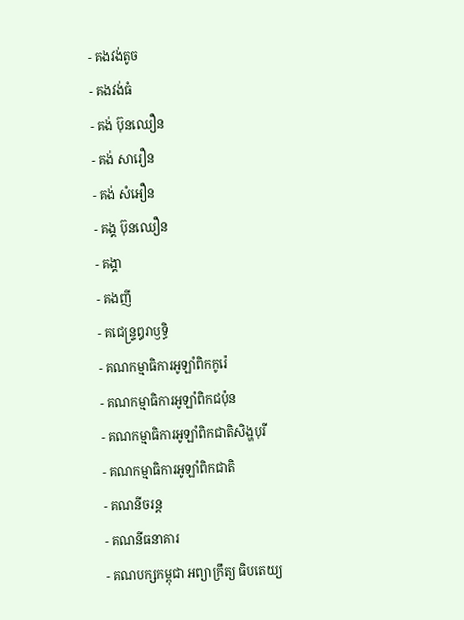- គងវង់តូច
- គងវង់ធំ
- គង់ ប៊ុនឈឿន
- គង់ សារឿន
- គង់ សំអឿន
- គង្គ ប៊ុនឈឿន
- គង្គា
- គងញី
- គជេន្ទ្រឰរាឫទ្ធិ
- គណកម្មាធិការអូឡាំពិកកូរ៉េ
- គណកម្មាធិការអូឡាំពិកជប៉ុន
- គណកម្មាធិការអូឡាំពិកជាតិសិង្ហបុរី
- គណកម្មាធិការអូឡាំពិកជាតិ
- គណនីចរន្ត
- គណនីធនាគារ
- គណបក្សកម្ពុជា អព្យាក្រឹត្យ ធិបតេយ្យ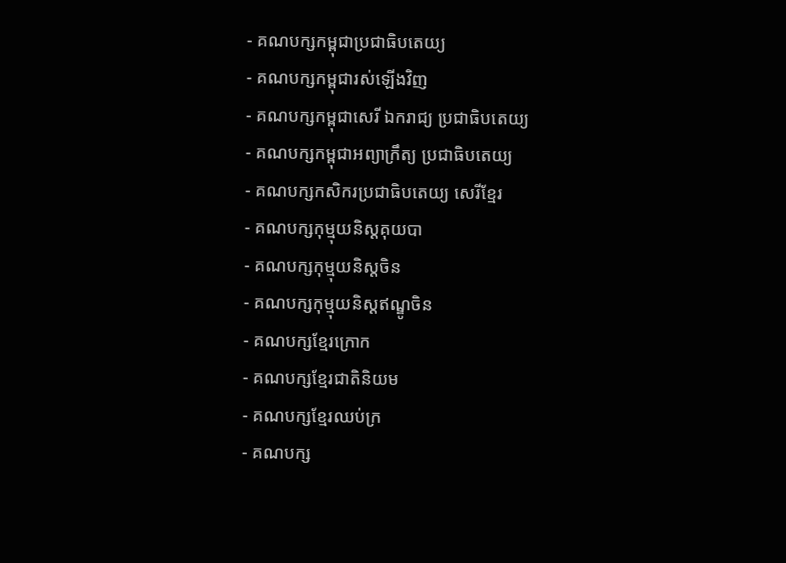- គណបក្សកម្ពុជាប្រជាធិបតេយ្យ
- គណបក្សកម្ពុជារស់ឡើងវិញ
- គណបក្សកម្ពុជាសេរី ឯករាជ្យ ប្រជាធិបតេយ្យ
- គណបក្សកម្ពុជាអព្យាក្រឹត្យ ប្រជាធិបតេយ្យ
- គណបក្សកសិករប្រជាធិបតេយ្យ សេរីខ្មែរ
- គណបក្សកុម្មុយនិស្តគុយបា
- គណបក្សកុម្មុយនិស្តចិន
- គណបក្សកុម្មុយនិស្តឥណ្ឌូចិន
- គណបក្សខ្មែរក្រោក
- គណបក្សខ្មែរជាតិនិយម
- គណបក្សខ្មែរឈប់ក្រ
- គណបក្ស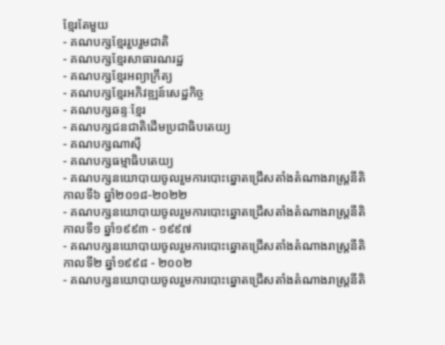ខ្មែរតែមួយ
- គណបក្សខ្មែររួបរួមជាតិ
- គណបក្សខ្មែរសាធារណរដ្ឋ
- គណបក្សខ្មែរអព្យាក្រឹត្យ
- គណបក្សខ្មែរអភិវឌ្ឍន៍សេដ្ឋកិច្ច
- គណបក្សឆន្ទៈខ្មែរ
- គណបក្សជនជាតិដើមប្រជាធិបតេយ្យ
- គណបក្សណាស៊ី
- គណបក្សធម្មាធិបតេយ្យ
- គណបក្សនយោបាយចូលរួមការបោះឆ្នោតជ្រើសតាំងតំណាងរាស្ត្រនីតិកាលទី៦ ឆ្នាំ២០១៨-២០២២
- គណបក្សនយោបាយចូលរួមការបោះឆ្នោតជ្រើសតាំងតំណាងរាស្រ្តនីតិកាលទី១ ឆ្នាំ១៩៩៣ - ១៩៩៧
- គណបក្សនយោបាយចូលរួមការបោះឆ្នោតជ្រើសតាំងតំណាងរាស្រ្តនីតិកាលទី២ ឆ្នាំ១៩៩៨ - ២០០២
- គណបក្សនយោបាយចូលរួមការបោះឆ្នោតជ្រើសតាំងតំណាងរាស្រ្តនីតិ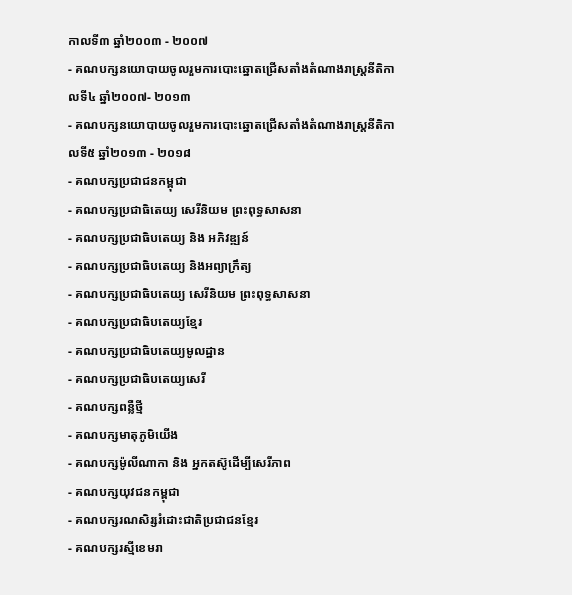កាលទី៣ ឆ្នាំ២០០៣ - ២០០៧
- គណបក្សនយោបាយចូលរួមការបោះឆ្នោតជ្រើសតាំងតំណាងរាស្រ្តនីតិកាលទី៤ ឆ្នាំ២០០៧- ២០១៣
- គណបក្សនយោបាយចូលរួមការបោះឆ្នោតជ្រើសតាំងតំណាងរាស្រ្តនីតិកាលទី៥ ឆ្នាំ២០១៣ - ២០១៨
- គណបក្សប្រជាជនកម្ពុជា
- គណបក្សប្រជាធិតេយ្យ សេរីនិយម ព្រះពុទ្ធសាសនា
- គណបក្សប្រជាធិបតេយ្យ និង អភិវឌ្ឍន៍
- គណបក្សប្រជាធិបតេយ្យ និងអព្យាក្រឹត្យ
- គណបក្សប្រជាធិបតេយ្យ សេរីនិយម ព្រះពុទ្ធសាសនា
- គណបក្សប្រជាធិបតេយ្យខ្មែរ
- គណបក្សប្រជាធិបតេយ្យមូលដ្ឋាន
- គណបក្សប្រជាធិបតេយ្យសេរី
- គណបក្សពន្លឺថ្មី
- គណបក្សមាតុភូមិយើង
- គណបក្សម៉ូលីណាកា និង អ្នកតស៊ូដើម្បីសេរីភាព
- គណបក្សយុវជនកម្ពុជា
- គណបក្សរណសិរ្សរំដោះជាតិប្រជាជនខ្មែរ
- គណបក្សរស្មីខេមរា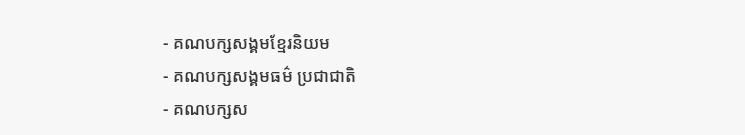- គណបក្សសង្គមខ្មែរនិយម
- គណបក្សសង្គមធម៌ ប្រជាជាតិ
- គណបក្សស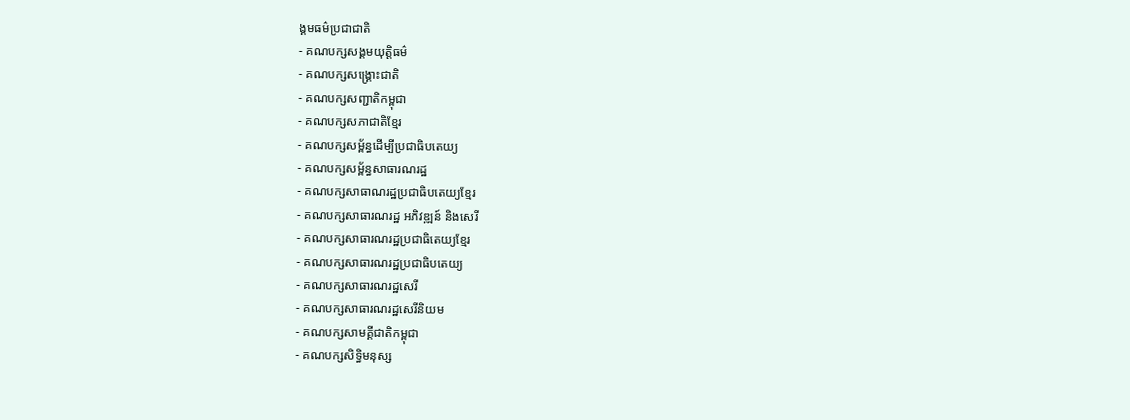ង្គមធម៌ប្រជាជាតិ
- គណបក្សសង្គមយុត្តិធម៌
- គណបក្សសង្គ្រោះជាតិ
- គណបក្សសញ្ជាតិកម្ពុជា
- គណបក្សសភាជាតិខ្មែរ
- គណបក្សសម្ព័ន្ធដើម្បីប្រជាធិបតេយ្យ
- គណបក្សសម្ព័ន្ធសាធារណរដ្ឋ
- គណបក្សសាធាណរដ្ឋប្រជាធិបតេយ្យខ្មែរ
- គណបក្សសាធារណរដ្ឋ អភិវឌ្ឍន៍ និងសេរី
- គណបក្សសាធារណរដ្ឋប្រជាធិតេយ្យខ្មែរ
- គណបក្សសាធារណរដ្ឋប្រជាធិបតេយ្យ
- គណបក្សសាធារណរដ្ឋសេរី
- គណបក្សសាធារណរដ្ឋសេរីនិយម
- គណបក្សសាមគ្គីជាតិកម្ពុជា
- គណបក្សសិទ្ធិមនុស្ស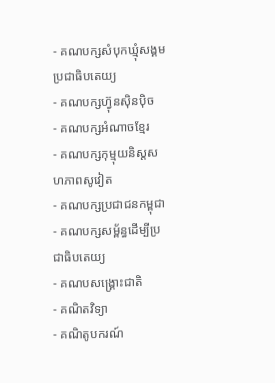- គណបក្សសំបុកឃ្មុំសង្គមប្រជាធិបតេយ្យ
- គណបក្សហ៊្វុនស៊ិនប៉ិច
- គណបក្សអំណាចខ្មែរ
- គណបក្សកុម្មុយនិស្តសហភាពសូវៀត
- គណបក្សប្រជាជនកម្ពុជា
- គណបក្សសម្ព័ន្ធដើម្បីប្រជាធិបតេយ្យ
- គណបសង្រ្គោះជាតិ
- គណិតវិទ្យា
- គណិតូបករណ៍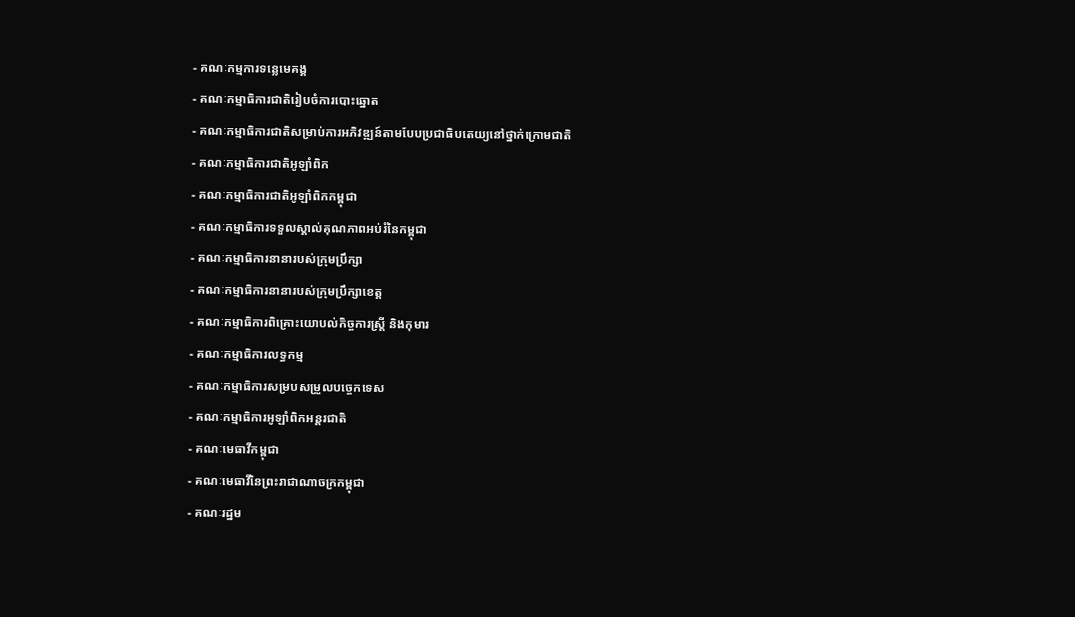- គណៈកម្មការទន្លេមេគង្គ
- គណៈកម្មាធិការជាតិរៀបចំការបោះឆ្នោត
- គណៈកម្មាធិការជាតិសម្រាប់ការអភិវឌ្ឍន៍តាមបែបប្រជាធិបតេយ្យនៅថ្នាក់ក្រោមជាតិ
- គណៈកម្មាធិការជាតិអូឡាំពិក
- គណៈកម្មាធិការជាតិអូឡាំពិកកម្ពុជា
- គណៈកម្មាធិការទទួលស្គាល់គុណភាពអប់រំនៃកម្ពុជា
- គណៈកម្មាធិការនានារបស់ក្រុមប្រឹក្សា
- គណៈកម្មាធិការនានារបស់ក្រុមប្រឹក្សាខេត្ត
- គណៈកម្មាធិការពិគ្រោះយោបល់កិច្ចការស្ដ្រី និងកុមារ
- គណៈកម្មាធិការលទ្ធកម្ម
- គណៈកម្មាធិការសម្របសម្រួលបច្ចេកទេស
- គណៈកម្មាធិការអូឡាំពិកអន្តរជាតិ
- គណៈមេធាវីកម្ពុជា
- គណៈមេធាវីនៃព្រះរាជាណាចក្រកម្ពុជា
- គណៈរដ្ឋម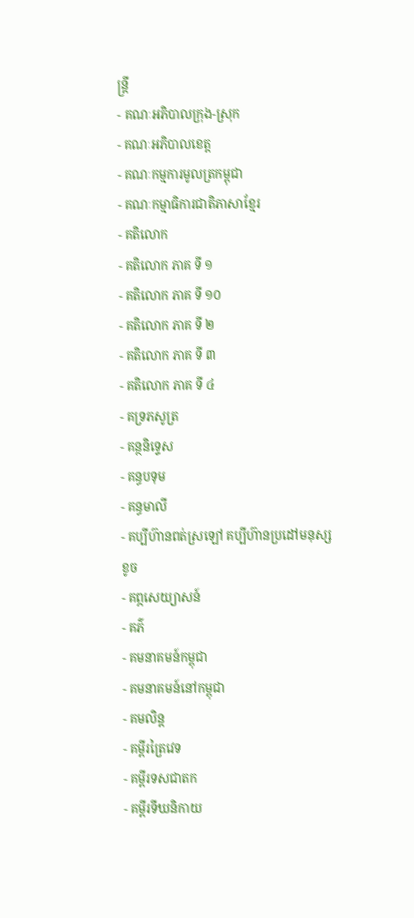ន្ត្រី
- គណៈអភិបាលក្រុង-ស្រុក
- គណៈអភិបាលខេត្ត
- គណៈកម្មការមូលត្រកម្ពុជា
- គណៈកម្មាធិការជាតិភាសាខ្មែរ
- គតិលោក
- គតិលោក ភាគ ទី ១
- គតិលោក ភាគ ទី ១០
- គតិលោក ភាគ ទី ២
- គតិលោក ភាគ ទី ៣
- គតិលោក ភាគ ទី ៤
- គទ្រភសូត្រ
- គន្ថនិទ្ទេស
- គន្ធបទុម
- គន្ធមាលី
- គប្បីហ៊ានពត់ស្រឡៅ គប្បីហ៊ានប្រដៅមនុស្សខូច
- គព្ភសេយ្យាសន៍
- គភ៌
- គមនាគមន៍កម្ពុជា
- គមនាគមន៍នៅកម្ពុជា
- គមលិន្ត
- គម្ពីរត្រៃវេទ
- គម្ពីរទសជាតក
- គម្ពីរទីឃនិកាយ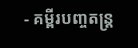- គម្ពីរបញ្ចតន្ត្រ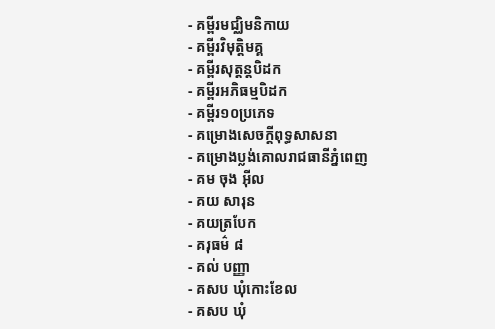- គម្ពីរមជ្ឈិមនិកាយ
- គម្ពីរវិមុត្តិមគ្គ
- គម្ពីរសុត្តន្តបិដក
- គម្ពីរអភិធម្មបិដក
- គម្ពីរ១០ប្រភេទ
- គម្រោងសេចក្ដីពុទ្ធសាសនា
- គម្រោងប្លង់គោលរាជធានីភ្នំពេញ
- គម ចុង អ៊ីល
- គយ សារុន
- គយត្របែក
- គរុធម៌ ៨
- គល់ បញ្ញា
- គសប ឃុំកោះខែល
- គសប ឃុំ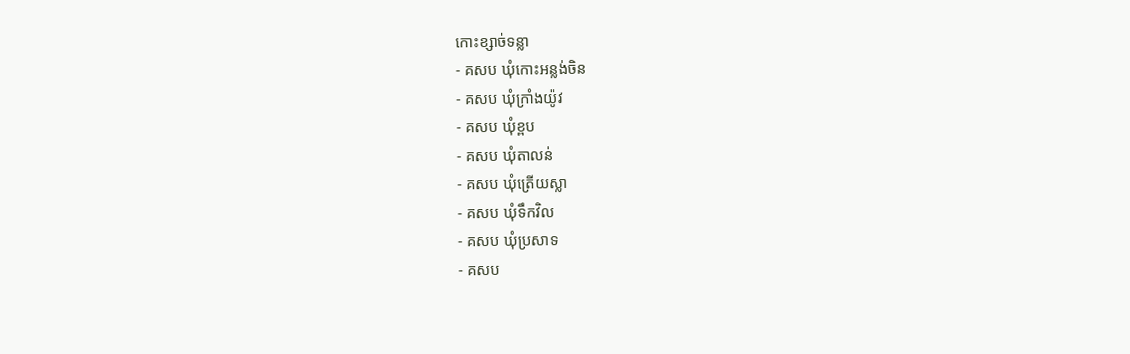កោះខ្សាច់ទន្លា
- គសប ឃុំកោះអន្លង់ចិន
- គសប ឃុំក្រាំងយ៉ូវ
- គសប ឃុំខ្ពប
- គសប ឃុំតាលន់
- គសប ឃុំត្រើយស្លា
- គសប ឃុំទឹកវិល
- គសប ឃុំប្រសាទ
- គសប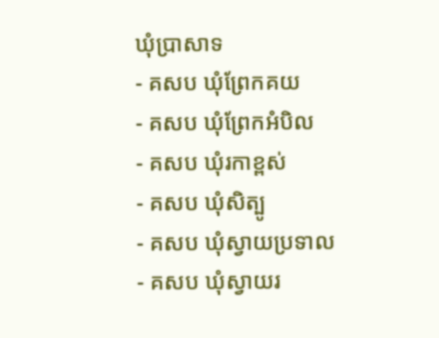ឃុំប្រាសាទ
- គសប ឃុំព្រែកគយ
- គសប ឃុំព្រែកអំបិល
- គសប ឃុំរកាខ្ពស់
- គសប ឃុំសិត្បូ
- គសប ឃុំស្វាយប្រទាល
- គសប ឃុំស្វាយរ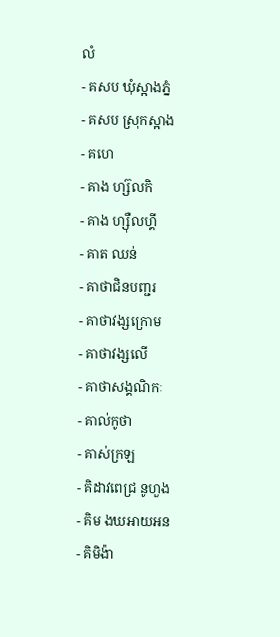លំ
- គសប ឃុំស្អាងភ្នំ
- គសប ស្រុកស្អាង
- គហេ
- គាង ហ្ស៊លកិ
- គាង ហ្ស៊ឺលហ្គី
- គាត ឈន់
- គាថាជិនបញ្ជរ
- គាថាវង្សក្រោម
- គាថាវង្សលើ
- គាថាសង្គណិកៈ
- គាល់កូថា
- គាស់ក្រឡ
- គិដាវពេជ្រ នូហួង
- គិម ងឃឤយឣន
- គិមិង៉ា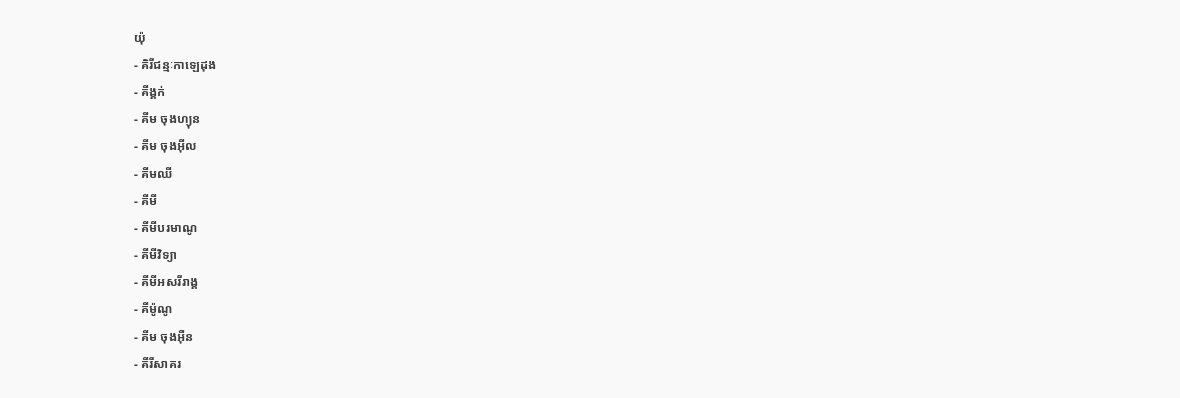យ៉ុ
- គិរីជន្មៈកាឡេដុង
- គីង្គក់
- គីម ចុងហ្យុន
- គីម ចុងអ៊ីល
- គីមឈី
- គីមី
- គីមីបរមាណូ
- គីមីវិទ្យា
- គីមីអសរីរាង្គ
- គីម៉ូណូ
- គីម ចុងអ៊ឺន
- គីរីសាគរ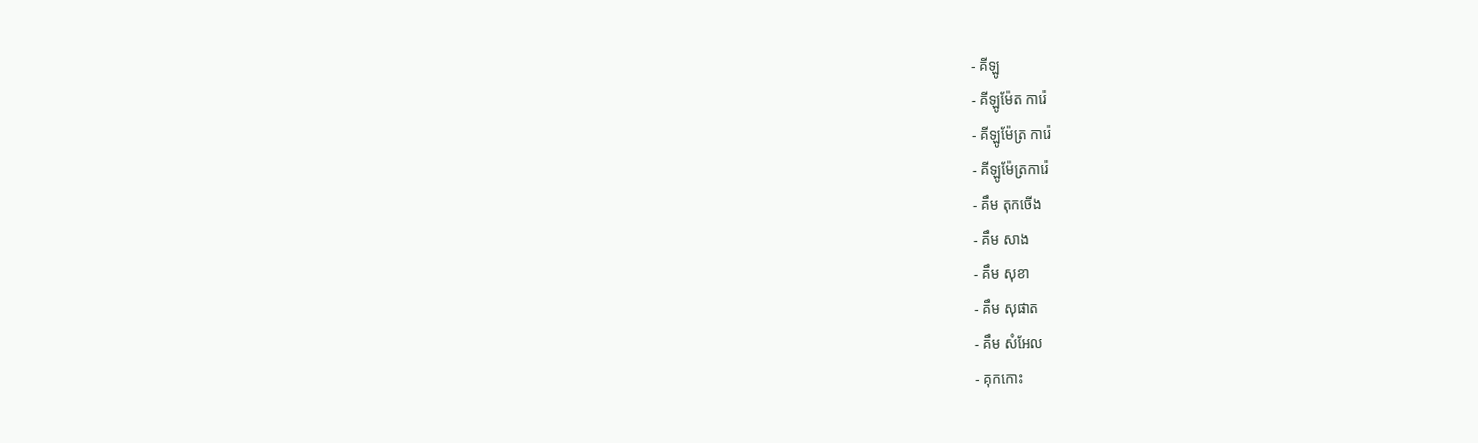- គីឡូ
- គីឡូម៉ែត ការ៉េ
- គីឡូម៉ែត្រ ការ៉េ
- គីឡូម៉ែត្រការ៉េ
- គឹម តុកចើង
- គឹម សាង
- គឹម សុខា
- គឹម សុផាត
- គឹម សំអែល
- គុកកោះ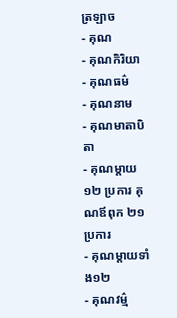ត្រឡាច
- គុណ
- គុណកិរិយា
- គុណធម៌
- គុណនាម
- គុណមាតាបិតា
- គុណម្ដាយ ១២ ប្រការ គុណឪពុក ២១ ប្រការ
- គុណម្ដាយទាំង១២
- គុណវម៌្ម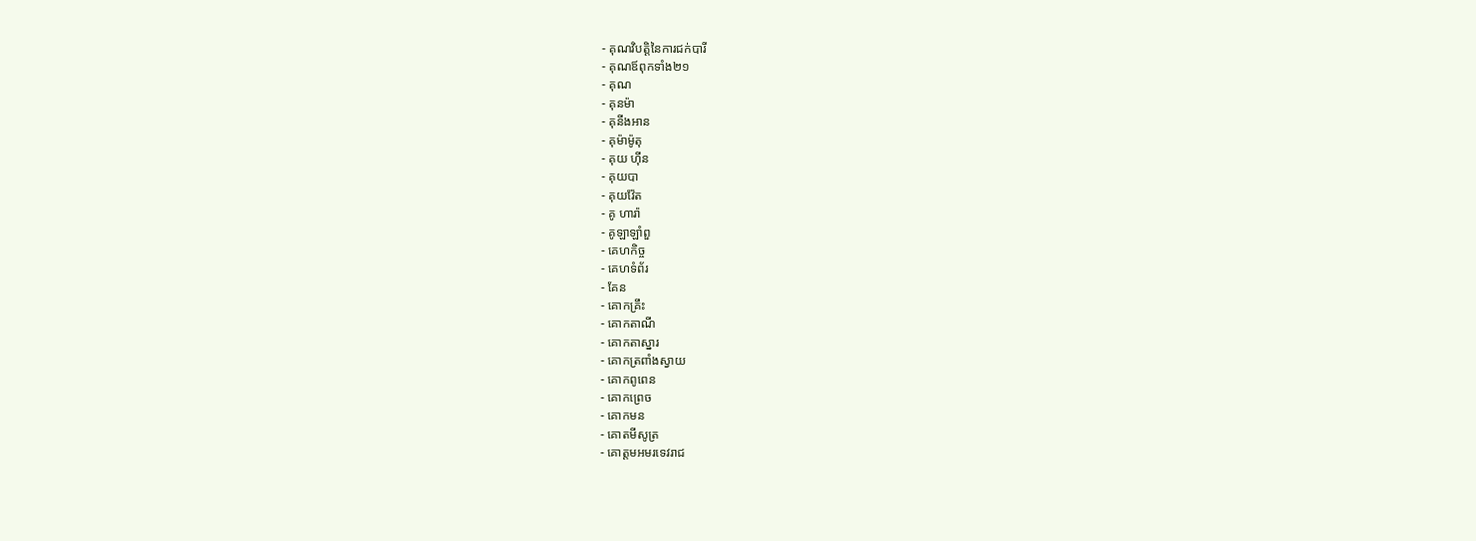- គុណវិបត្តិនៃការជក់បារី
- គុណឪពុកទាំង២១
- គុណ
- គុនម៉ា
- គុនីងអាន
- គុម៉ាម៉ូតុ
- គុយ ហ៊ីន
- គុយបា
- គុយវ៉ែត
- គូ ហារ៉ា
- គូឡាឡាំពួ
- គេហកិច្ច
- គេហទំព័រ
- គែន
- គោកគ្រឹះ
- គោកតាណី
- គោកតាស្នារ
- គោកត្រពាំងស្វាយ
- គោកពូពេន
- គោកព្រេច
- គោកមន
- គោតមីសូត្រ
- គោត្តមអមរទេវរាជ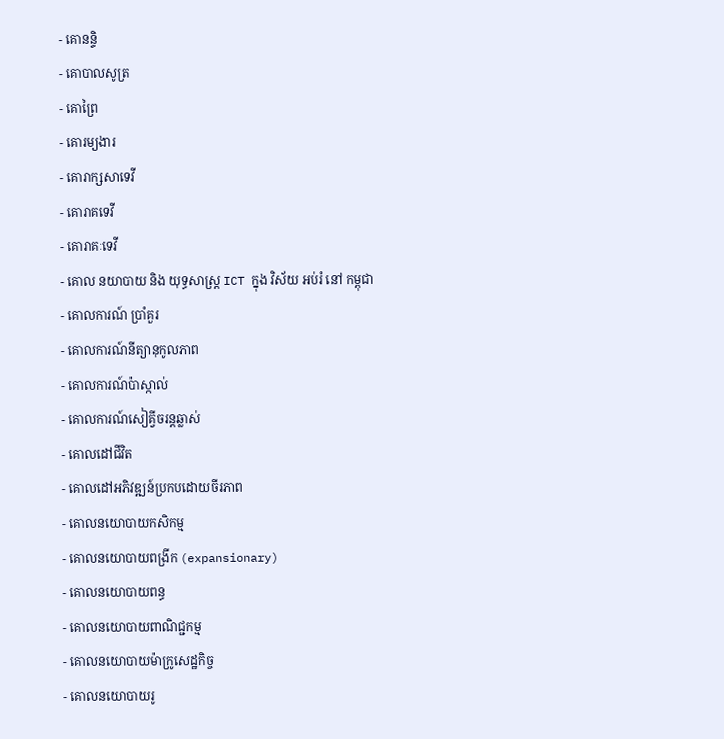- គោនន្ទិ
- គោបាលសូត្រ
- គោព្រៃ
- គោរម្យងារ
- គោរាក្សសាទេវី
- គោរាគទេវី
- គោរាគៈទេវី
- គោល នយាបាយ និង យុទ្ធសាស្ត្រ ICT ក្នុង វិស័យ អប់រំ នៅ កម្ពុជា
- គោលការណ៍ ប្រាំគួរ
- គោលការណ៍នីត្យានុកូលភាព
- គោលការណ៍ប៉ាស្កាល់
- គោលការណ៍សៀគ្វីចរន្តឆ្លាស់
- គោលដៅជីវិត
- គោលដៅអភិវឌ្ឍន៍ប្រកបដោយចីរភាព
- គោលនយោបាយកសិកម្ម
- គោលនយោបាយពង្រីក (expansionary)
- គោលនយោបាយពន្ធ
- គោលនយោបាយពាណិជ្ជកម្ម
- គោលនយោបាយម៉ាក្រូសេដ្ឋកិច្ច
- គោលនយោបាយរូ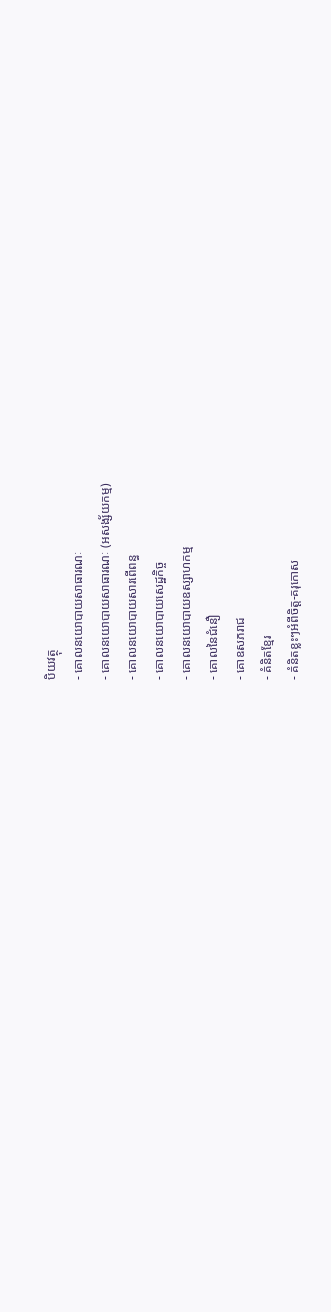បិយវត្ថុ
- គោលនយោបាយសាធារណៈ
- គោលនយោបាយសាធារណៈ (អសង្ស័យកម្ម)
- គោលនយោបាយសារពើពន្ធ
- គោលនយោបាយសេដ្ឋកិច្ច
- គោលនយោបាយឧស្សាហកម្ម
- គោលនៃជំនឿ
- គោឧសភរាជ
- គំនិតខ្មែរ
- គំនិតខ្លះៗអំពីចិត្ត-គរុកោស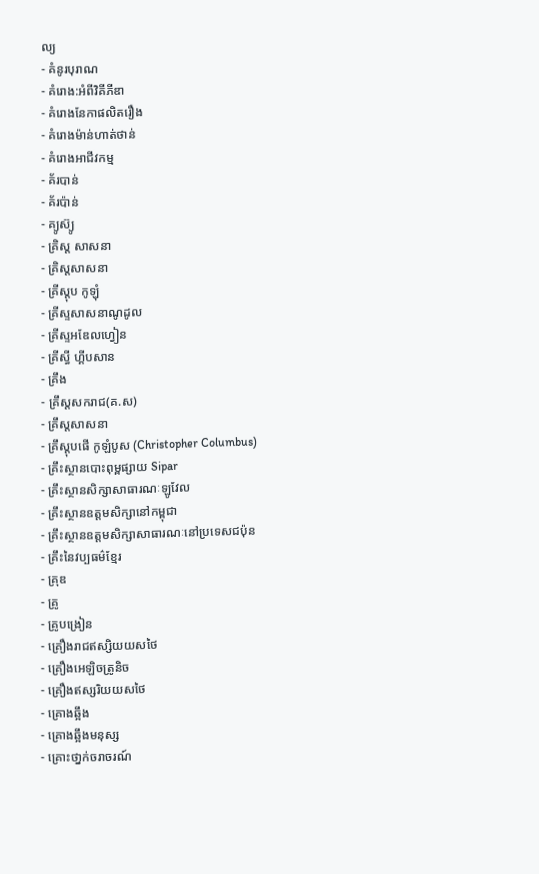ល្យ
- គំនូរបុរាណ
- គំរោង:អំពីវិគីភីឌា
- គំរោងនែកាផលិតរឿង
- គំរោងម៉ាន់ហាត់ថាន់
- គំរោងអាជីវកម្ម
- គ័របាន់
- គ័រប៉ាន់
- គ្យូស៊្យូ
- គ្រិស្ត សាសនា
- គ្រិស្តសាសនា
- គ្រីស្តុប កូឡុំ
- គ្រីស្ទសាសនាណូដូល
- គ្រីស្ទអឌែលហ្វៀន
- គ្រីស្ធី ហ្គីបសាន
- គ្រឹង
- គ្រឹស្តសករាជ(គ.ស)
- គ្រឹស្តសាសនា
- គ្រឹស្តុបផើ កូឡំបូស (Christopher Columbus)
- គ្រឹះស្ថានបោះពុម្ពផ្សាយ Sipar
- គ្រឹះស្ថានសិក្សាសាធារណៈឡូវែល
- គ្រឹះស្ថានឧត្តមសិក្សានៅកម្ពុជា
- គ្រឹះស្ថានឧត្តមសិក្សាសាធារណៈនៅប្រទេសជប៉ុន
- គ្រឹះនៃវប្បធម៌ខ្មែរ
- គ្រុឌ
- គ្រូ
- គ្រូបង្រៀន
- គ្រឿងរាជឥស្សិយយសថៃ
- គ្រឿងអេឡិចត្រូនិច
- គ្រឿងឥស្សរិយយសថៃ
- គ្រោងឆ្អឹង
- គ្រោងឆ្អឹងមនុស្ស
- គ្រោះថា្នក់ចរាចរណ៍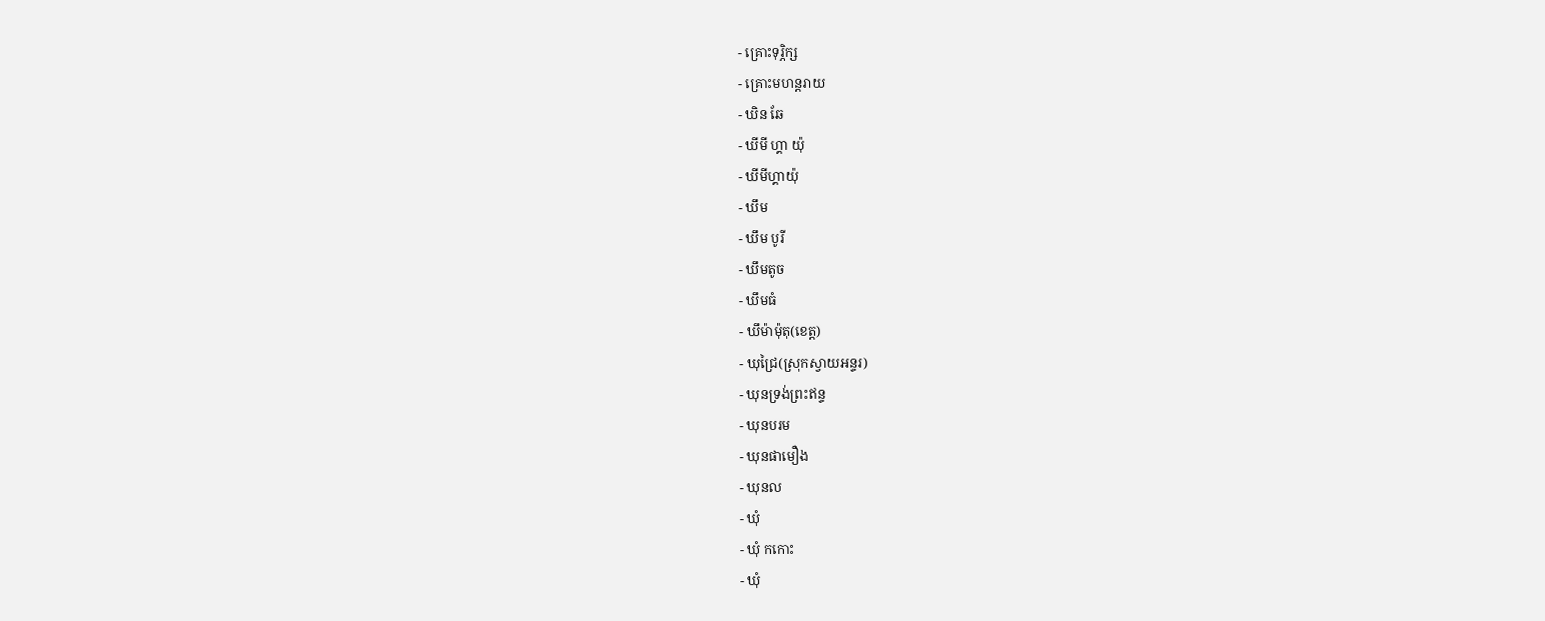- គ្រោះទុរ្ភិក្ស
- គ្រោះមហន្តរាយ
- ឃិន ឆែ
- ឃីមី ហ្គា យ៉ុ
- ឃីមីហ្គាយ៉ុ
- ឃឹម
- ឃឹម បូរី
- ឃឹមតូច
- ឃឹមធំ
- ឃឹម៉ាម៉ុតុ(ខេត្ត)
- ឃុជ្រៃ(ស្រុកស្វាយអន្ទរ)
- ឃុនទ្រង់ព្រះឥន្ទ
- ឃុនបរម
- ឃុនផាមឿង
- ឃុនល
- ឃុំ
- ឃុំ កកោះ
- ឃុំ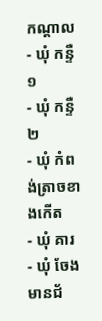កណ្ដាល
- ឃុំ កន្ទឺ ១
- ឃុំ កន្ទឺ ២
- ឃុំ កំពង់ត្រាចខាងកើត
- ឃុំ គារ
- ឃុំ ចែងមានជ័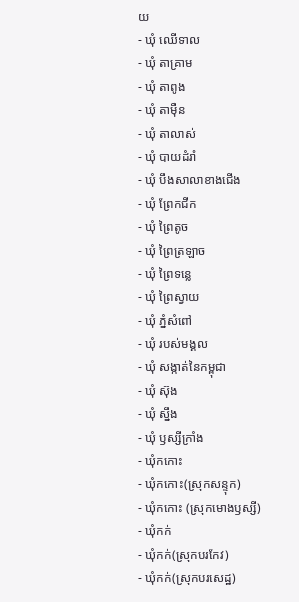យ
- ឃុំ ឈើទាល
- ឃុំ តាគ្រាម
- ឃុំ តាពូង
- ឃុំ តាម៉ឺន
- ឃុំ តាលាស់
- ឃុំ បាយដំរាំ
- ឃុំ បឹងសាលាខាងជើង
- ឃុំ ព្រែកជីក
- ឃុំ ព្រៃតូច
- ឃុំ ព្រៃត្រឡាច
- ឃុំ ព្រៃទន្លេ
- ឃុំ ព្រៃស្វាយ
- ឃុំ ភ្នំសំពៅ
- ឃុំ របស់មង្គល
- ឃុំ សង្កាត់នៃកម្ពុជា
- ឃុំ ស៊ុង
- ឃុំ ស្នឹង
- ឃុំ ឫស្សីក្រាំង
- ឃុំកកោះ
- ឃុំកកោះ(ស្រុកសន្ទុក)
- ឃុំកកោះ (ស្រុកមោងឫស្សី)
- ឃុំកក់
- ឃុំកក់(ស្រុកបរកែវ)
- ឃុំកក់(ស្រុកបរសេដ្ឋ)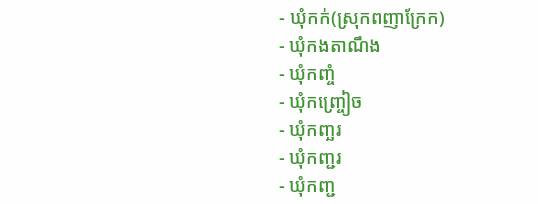- ឃុំកក់(ស្រុកពញាក្រែក)
- ឃុំកងតាណឹង
- ឃុំកញ្ចំ
- ឃុំកញ្ច្រៀច
- ឃុំកញ្ឆរ
- ឃុំកញ្ជរ
- ឃុំកញ្ជ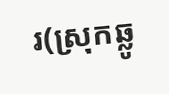រ(ស្រុកឆ្លូ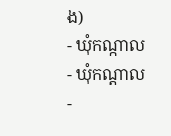ង)
- ឃុំកណ្កាល
- ឃុំកណ្ដាល
-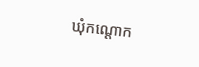ឃុំកណ្ដោក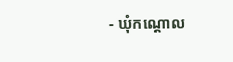- ឃុំកណ្ដោល